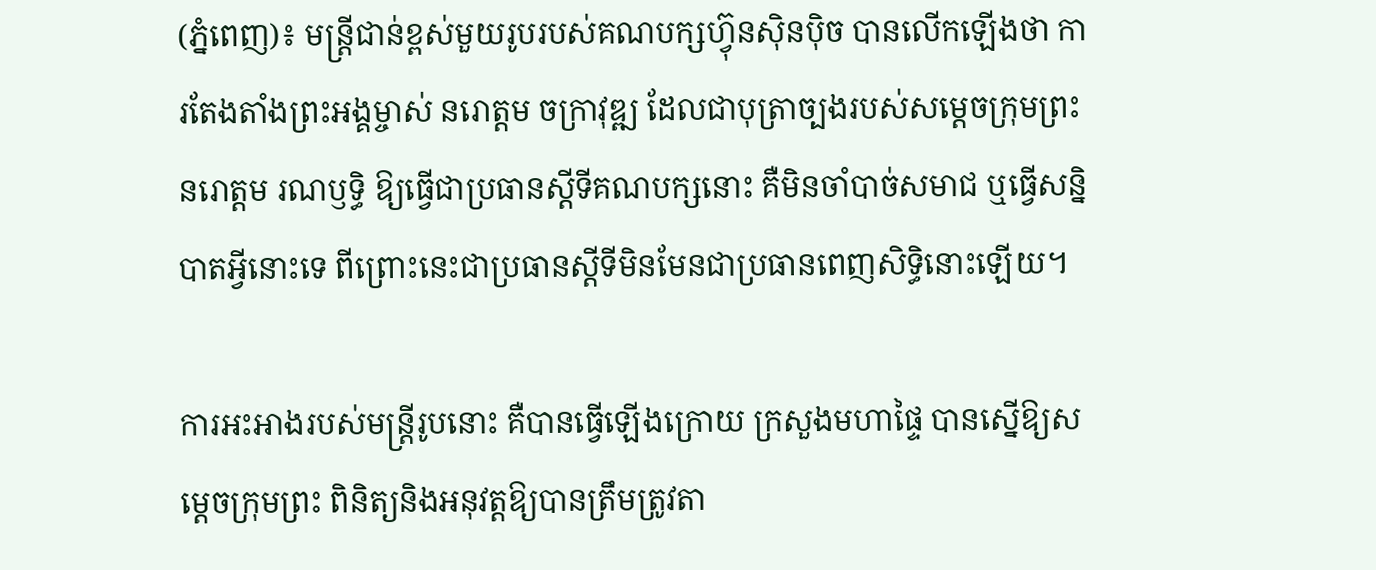(ភ្នំពេញ)៖ មន្រ្តីជាន់ខ្ពស់មួយរូបរបស់គណបក្សហ៊្វុនស៊ិនប៉ិច បានលើកឡើងថា ការតែងតាំងព្រះអង្គម្ចាស់ នរោត្តម ចក្រាវុឌ្ឍ ដែលជាបុត្រាច្បងរបស់សម្តេចក្រុមព្រះ នរោត្តម រណឫទ្ធិ ឱ្យធ្វើជាប្រធានស្តីទីគណបក្សនោះ គឺមិនចាំបាច់សមាជ ឬធ្វើសន្និបាតអ្វីនោះទេ ពីព្រោះនេះជាប្រធានស្តីទីមិនមែនជាប្រធានពេញសិទ្ធិនោះឡើយ។

ការអះអាងរបស់មន្រ្តីរូបនោះ គឺបានធ្វើឡើងក្រោយ ក្រសួងមហាផ្ទៃ បានស្នើឱ្យសម្តេចក្រុមព្រះ ពិនិត្យនិងអនុវត្តឱ្យបានត្រឹមត្រូវតា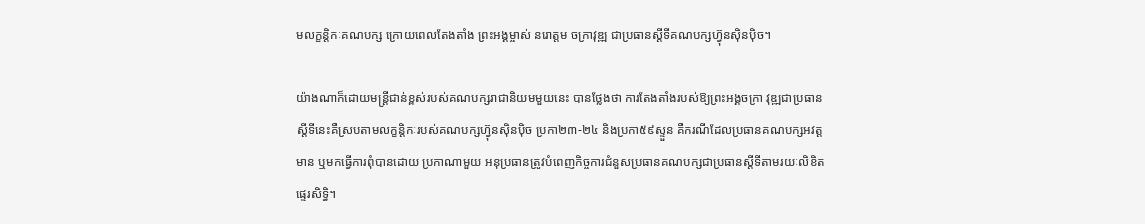មលក្ខន្តិកៈគណបក្ស ក្រោយពេលតែងតាំង ព្រះអង្គម្ចាស់ នរោត្តម ចក្រាវុឌ្ឍ ជាប្រធានស្តីទីគណបក្សហ៊្វុនស៊ិនប៉ិច។

យ៉ាងណាក៏ដោយមន្រ្តីជាន់ខ្ពស់របស់គណបក្សរាជានិយមមួយនេះ បានថ្លែងថា ការតែងតាំងរបស់ឱ្យព្រះអង្គចក្រា វុឌ្ឍជាប្រធានស្តីទីនេះគឺស្របតាមលក្ខន្តិកៈរបស់គណបក្សហ៊្វុនស៊ិនប៉ិច ប្រកា២៣-២៤ និងប្រកា៥៩ស្ទួន គឺករណីដែលប្រធានគណបក្សអវត្តមាន ឬមកធ្វើការពុំបានដោយ ប្រកាណាមួយ អនុប្រធានត្រូវបំពេញកិច្ចការជំនួសប្រធានគណបក្សជាប្រធានស្តីទីតាមរយៈលិខិតផ្ទេរសិទ្ធិ។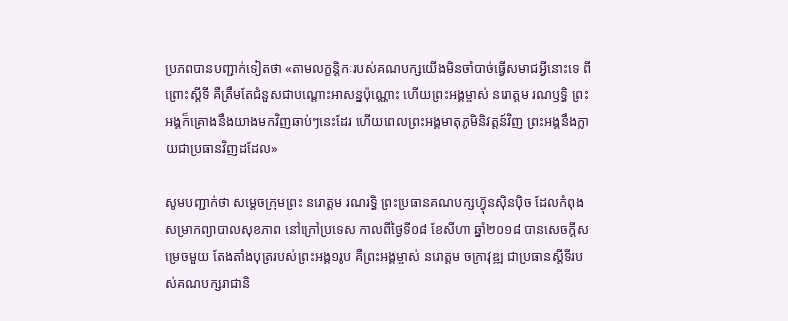ប្រភពបានបញ្ជាក់ទៀតថា «តាមលក្ខន្តិកៈរបស់គណបក្សយើងមិនចាំបាច់ធ្វើសមាជអ្វីនោះទេ ពីព្រោះស្តីទី គឺត្រឹមតែជំនួសជាបណ្តោះអាសន្នប៉ុណ្ណោះ ហើយព្រះអង្គម្ចាស់ នរោត្តម រណឫទ្ធិ ព្រះអង្គក៏គ្រោងនឹងយាងមកវិញឆាប់ៗនេះដែរ ហើយពេលព្រះអង្គមាតុភូមិនិវត្តន៍វិញ ព្រះអង្គនឹងក្លាយជាប្រធានវិញដដែល»

សូមបញ្ជាក់ថា សម្តេចក្រុមព្រះ នរោត្តម រណរទ្ធិ ព្រះប្រធានគណបក្សហ៊្វុនស៊ិនប៉ិច ដែលកំពុងសម្រាកព្យាបាលសុខភាព នៅក្រៅប្រទេស កាលពីថ្ងៃទី០៨ ខែសីហា ឆ្នាំ២០១៨ បានសេចក្តីសម្រេចមួយ តែងតាំងបុត្ររបស់ព្រះអង្គ១រូប គឺព្រះអង្គម្ចាស់ នរោត្តម ចក្រាវុឌ្ឍ ជាប្រធានស្តីទីរបស់គណបក្សរាជានិ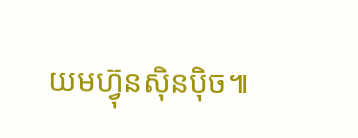យមហ្វ៊ុនស៊ិនប៉ិច៕